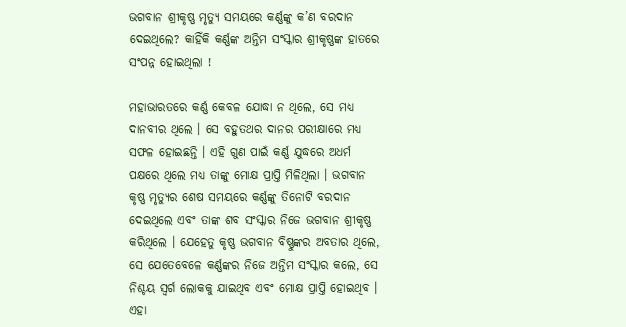ଭଗବାନ ଶ୍ରୀକୃଷ୍ଣ ମୃତ୍ୟୁ ସମୟରେ କର୍ଣ୍ଣଙ୍କୁ କ’ଣ ବରଦାନ ଦେଇଥିଲେ? କାହିଁକି କର୍ଣ୍ଣଙ୍କ ଅନ୍ତିମ ସଂସ୍କାର ଶ୍ରୀକୃଷ୍ଣଙ୍କ ହାତରେ ସଂପନ୍ନ ହୋଇଥିଲା !

ମହାଭାରତରେ କର୍ଣ୍ଣ କେବଳ ଯୋଦ୍ଧା ନ ଥିଲେ, ସେ ମଧ୍ୟ ଦାନବୀର ଥିଲେ । ସେ ବହୁତଥର ଦାନର ପରୀକ୍ଷାରେ ମଧ୍ୟ ସଫଳ ହୋଇଛନ୍ତି । ଏହି ଗୁଣ ପାଇଁ କର୍ଣ୍ଣ ଯୁଦ୍ଧରେ ଅଧର୍ମ ପକ୍ଷରେ ଥିଲେ ମଧ୍ୟ ତାଙ୍କୁ ମୋକ୍ଷ ପ୍ରାପ୍ତି ମିଳିଥିଲା । ଭଗବାନ କୃଷ୍ଣ ମୃତ୍ୟୁର ଶେଷ ସମୟରେ କର୍ଣ୍ଣଙ୍କୁ ତିନୋଟି ବରଦାନ ଦେଇଥିଲେ ଏବଂ ତାଙ୍କ ଶବ ସଂସ୍କାର ନିଜେ ଭଗବାନ ଶ୍ରୀକୃଷ୍ଣ କରିଥିଲେ । ଯେହେତୁ କୃଷ୍ଣ ଭଗବାନ ବିଷ୍ଣୁଙ୍କର ଅବତାର ଥିଲେ, ସେ ଯେତେବେଳେ କର୍ଣ୍ଣଙ୍କର ନିଜେ ଅନ୍ତିମ ସଂସ୍କାର କଲେ, ସେ ନିଶ୍ଚୟ ସ୍ୱର୍ଗ ଲୋକକୁ ଯାଇଥିବ ଏବଂ ମୋକ୍ଷ ପ୍ରାପ୍ତି ହୋଇଥିବ । ଏହା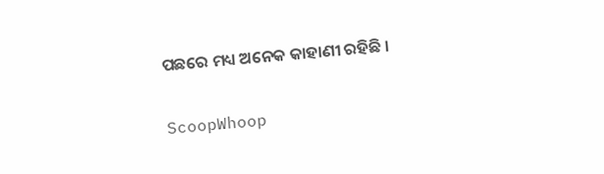ପଛରେ ମଧ୍ୟ ଅନେକ କାହାଣୀ ରହିଛି ।

ScoopWhoop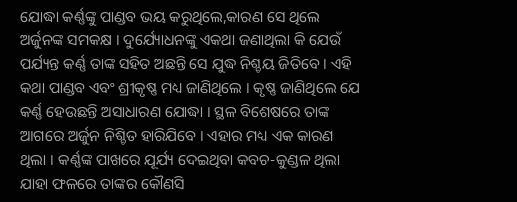ଯୋଦ୍ଧା କର୍ଣ୍ଣଙ୍କୁ ପାଣ୍ଡବ ଭୟ କରୁଥିଲେ,କାରଣ ସେ ଥିଲେ ଅର୍ଜୁନଙ୍କ ସମକକ୍ଷ । ଦୁର୍ଯ୍ୟୋଧନଙ୍କୁ ଏକଥା ଜଣାଥିଲା କି ଯେଉଁ ପର୍ଯ୍ୟନ୍ତ କର୍ଣ୍ଣ ତାଙ୍କ ସହିତ ଅଛନ୍ତି ସେ ଯୁଦ୍ଧ ନିଶ୍ଚୟ ଜିତିବେ । ଏହି କଥା ପାଣ୍ଡବ ଏବଂ ଶ୍ରୀକୃଷ୍ଣ ମଧ୍ୟ ଜାଣିଥିଲେ । କୃଷ୍ଣ ଜାଣିଥିଲେ ଯେ କର୍ଣ୍ଣ ହେଉଛନ୍ତି ଅସାଧାରଣ ଯୋଦ୍ଧା । ସ୍ଥଳ ବିଶେଷରେ ତାଙ୍କ ଆଗରେ ଅର୍ଜୁନ ନିଶ୍ଚିତ ହାରିଯିବେ । ଏହାର ମଧ୍ୟ ଏକ କାରଣ ଥିଲା । କର୍ଣ୍ଣଙ୍କ ପାଖରେ ଯୂର୍ଯ୍ୟ ଦେଇଥିବା କବଚ-କୁଣ୍ଡଳ ଥିଲା ଯାହା ଫଳରେ ତାଙ୍କର କୌଣସି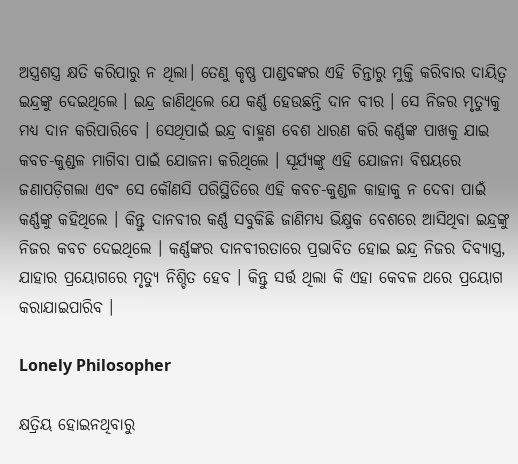ଅସ୍ତ୍ରଶସ୍ତ୍ର କ୍ଷତି କରିପାରୁ ନ ଥିଲା। ତେଣୁ କୃଷ୍ଣ ପାଣ୍ଡବଙ୍କର ଏହି ଚିନ୍ତାରୁ ମୁକ୍ତି କରିବାର ଦାୟିତ୍ୱ ଇନ୍ଦ୍ରଙ୍କୁ ଦେଇଥିଲେ । ଇନ୍ଦ୍ର ଜାଣିଥିଲେ ଯେ କର୍ଣ୍ଣ ହେଉଛନ୍ତି ଦାନ ବୀର । ସେ ନିଜର ମୃତ୍ୟୁକୁ ମଧ୍ୟ ଦାନ କରିପାରିବେ । ସେଥିପାଇଁ ଇନ୍ଦ୍ର ବାହ୍ମଣ ବେଶ ଧାରଣ କରି କର୍ଣ୍ଣଙ୍କ ପାଖକୁ ଯାଇ କବଚ-କୁଣ୍ଡଳ ମାଗିବା ପାଇଁ ଯୋଜନା କରିଥିଲେ । ସୂର୍ଯ୍ୟଙ୍କୁ ଏହି ଯୋଜନା ବିଷୟରେ ଜଣାପଡ଼ିଗଲା ଏବଂ ସେ କୌଣସି ପରିସ୍ଥିତିରେ ଏହି କବଚ-କୁଣ୍ଡଳ କାହାକୁ ନ ଦେବା ପାଇଁ କର୍ଣ୍ଣଙ୍କୁ କହିଥିଲେ । କିନ୍ତୁ ଦାନବୀର କର୍ଣ୍ଣ ସବୁକିଛି ଜାଣିମଧ୍ୟ ଭିକ୍ଷୁକ ବେଶରେ ଆସିଥିବା ଇନ୍ଦ୍ରଙ୍କୁ ନିଜର କବଚ ଦେଇଥିଲେ । କର୍ଣ୍ଣଙ୍କର ଦାନବୀରତାରେ ପ୍ରଭାବିତ ହୋଇ ଇନ୍ଦ୍ର ନିଜର ଦିବ୍ୟାସ୍ତ୍ର, ଯାହାର ପ୍ରୟୋଗରେ ମୃତ୍ୟୁ ନିଶ୍ଚିତ ହେବ । କିନ୍ତୁ ସର୍ତ୍ତ ଥିଲା କି ଏହା କେବଳ ଥରେ ପ୍ରୟୋଗ କରାଯାଇପାରିବ ।

Lonely Philosopher

କ୍ଷତ୍ରିୟ ହୋଇନଥିବାରୁ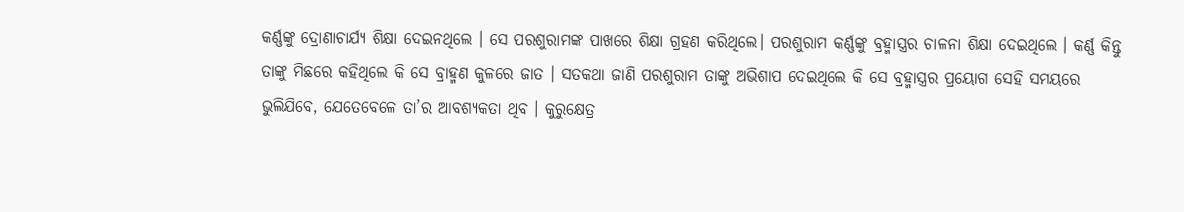କର୍ଣ୍ଣଙ୍କୁ ଦ୍ରୋଣାଚାର୍ଯ୍ୟ ଶିକ୍ଷା ଦେଇନଥିଲେ । ସେ ପରଶୁରାମଙ୍କ ପାଖରେ ଶିକ୍ଷା ଗ୍ରହଣ କରିଥିଲେ। ପରଶୁରାମ କର୍ଣ୍ଣଙ୍କୁ ବ୍ରହ୍ମାସ୍ତ୍ରର ଚାଳନା ଶିକ୍ଷା ଦେଇଥିଲେ । କର୍ଣ୍ଣ କିନ୍ତୁ ତାଙ୍କୁ ମିଛରେ କହିଥିଲେ କି ସେ ବ୍ରାହ୍ମଣ କୁଳରେ ଜାତ । ସତକଥା ଜାଣି ପରଶୁରାମ ତାଙ୍କୁ ଅଭିଶାପ ଦେଇଥିଲେ କି ସେ ବ୍ରହ୍ମାସ୍ତ୍ରର ପ୍ରୟୋଗ ସେହି ସମୟରେ ଭୁଲିଯିବେ, ଯେତେବେଳେ ତା’ର ଆବଶ୍ୟକତା ଥିବ । କୁରୁକ୍ଷେତ୍ର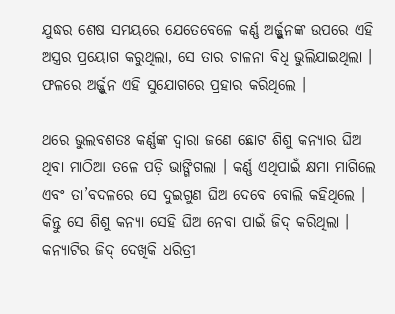ଯୁଦ୍ଧର ଶେଷ ସମୟରେ ଯେତେବେଳେ କର୍ଣ୍ଣ ଅର୍ଜ୍ଜୁନଙ୍କ ଉପରେ ଏହି ଅସ୍ତ୍ରର ପ୍ରୟୋଗ କରୁଥିଲା, ସେ ତାର ଚାଳନା ବିଧି ଭୁଲିଯାଇଥିଲା । ଫଳରେ ଅର୍ଜ୍ଜୁନ ଏହି ସୁଯୋଗରେ ପ୍ରହାର କରିଥିଲେ ।

ଥରେ ଭୁଲବଶତଃ କର୍ଣ୍ଣଙ୍କ ଦ୍ୱାରା ଜଣେ ଛୋଟ ଶିଶୁ କନ୍ୟାର ଘିଅ ଥିବା ମାଠିଆ ତଳେ ପଡ଼ି ଭାଙ୍ଗିଗଲା । କର୍ଣ୍ଣ ଏଥିପାଇଁ କ୍ଷମା ମାଗିଲେ ଏବଂ ତା’ବଦଳରେ ସେ ଦୁଇଗୁଣ ଘିଅ ଦେବେ ବୋଲି କହିଥିଲେ । କିନ୍ତୁ ସେ ଶିଶୁ କନ୍ୟା ସେହି ଘିଅ ନେବା ପାଇଁ ଜିଦ୍‌ କରିଥିଲା । କନ୍ୟାଟିର ଜିଦ୍‌ ଦେଖିକି ଧରିତ୍ରୀ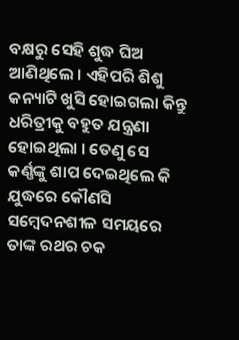ବକ୍ଷରୁ ସେହି ଶୁଦ୍ଧ ଘିଅ ଆଣିଥିଲେ । ଏହିପରି ଶିଶୁ କନ୍ୟାଟି ଖୁସି ହୋଇଗଲା କିନ୍ତୁ ଧରିତ୍ରୀକୁ ବହୁତ ଯନ୍ତ୍ରଣା ହୋଇଥିଲା । ତେଣୁ ସେ କର୍ଣ୍ଣଙ୍କୁ ଶାପ ଦେଇଥିଲେ କି ଯୁଦ୍ଧରେ କୌଣସି ସମ୍ବେଦନଶୀଳ ସମୟରେ ତାଙ୍କ ରଥର ଚକ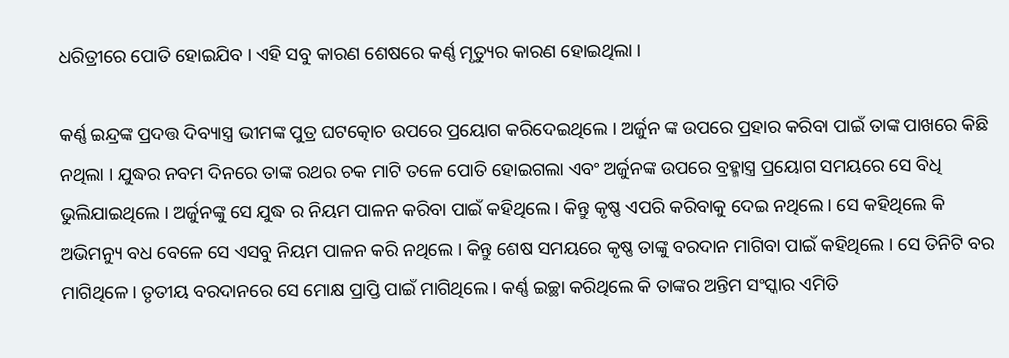ଧରିତ୍ରୀରେ ପୋତି ହୋଇଯିବ । ଏହି ସବୁ କାରଣ ଶେଷରେ କର୍ଣ୍ଣ ମୃତ୍ୟୁର କାରଣ ହୋଇଥିଲା ।

କର୍ଣ୍ଣ ଇନ୍ଦ୍ରଙ୍କ ପ୍ରଦତ୍ତ ଦିବ୍ୟାସ୍ତ୍ର ଭୀମଙ୍କ ପୁତ୍ର ଘଟତ୍କୋଚ ଉପରେ ପ୍ରୟୋଗ କରିଦେଇଥିଲେ । ଅର୍ଜୁନ ଙ୍କ ଉପରେ ପ୍ରହାର କରିବା ପାଇଁ ତାଙ୍କ ପାଖରେ କିଛି ନଥିଲା । ଯୁଦ୍ଧର ନବମ ଦିନରେ ତାଙ୍କ ରଥର ଚକ ମାଟି ତଳେ ପୋତି ହୋଇଗଲା ଏବଂ ଅର୍ଜୁନଙ୍କ ଉପରେ ବ୍ରହ୍ମାସ୍ତ୍ର ପ୍ରୟୋଗ ସମୟରେ ସେ ବିଧି ଭୁଲିଯାଇଥିଲେ । ଅର୍ଜୁନଙ୍କୁ ସେ ଯୁଦ୍ଧ ର ନିୟମ ପାଳନ କରିବା ପାଇଁ କହିଥିଲେ । କିନ୍ତୁ କୃଷ୍ଣ ଏପରି କରିବାକୁ ଦେଇ ନଥିଲେ । ସେ କହିଥିଲେ କି ଅଭିମନ୍ୟୁ ବଧ ବେଳେ ସେ ଏସବୁ ନିୟମ ପାଳନ କରି ନଥିଲେ । କିନ୍ତୁ ଶେଷ ସମୟରେ କୃଷ୍ଣ ତାଙ୍କୁ ବରଦାନ ମାଗିବା ପାଇଁ କହିଥିଲେ । ସେ ତିନିଟି ବର ମାଗିଥିଳେ। ତୃତୀୟ ବରଦାନରେ ସେ ମୋକ୍ଷ ପ୍ରାପ୍ତି ପାଇଁ ମାଗିଥିଲେ । କର୍ଣ୍ଣ ଇଚ୍ଛା କରିଥିଲେ କି ତାଙ୍କର ଅନ୍ତିମ ସଂସ୍କାର ଏମିତି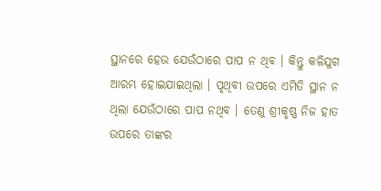ସ୍ଥାନରେ ହେଉ ଯେଉଁଠାରେ ପାପ ନ ଥିବ । କିନ୍ତୁ କଳିଯୁଗ ଆରମ୍ଭ ହୋଇଯାଇଥିଲା । ପୃଥିବୀ ଉପରେ ଏମିତି ସ୍ଥାନ ନ ଥିଲା ଯେଉଁଠାରେ ପାପ ନଥିବ । ତେଣୁ ଶ୍ରୀକୃଷ୍ଣ ନିଜ ହାତ ଉପରେ ତାଙ୍କର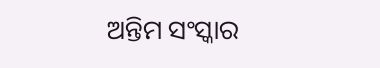ଅନ୍ତିମ ସଂସ୍କାର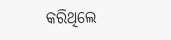କରିଥିଲେ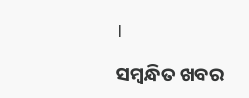।

ସମ୍ବନ୍ଧିତ ଖବର